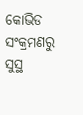କୋଭିଡ ସଂକ୍ରମଣରୁ ସୁସ୍ଥ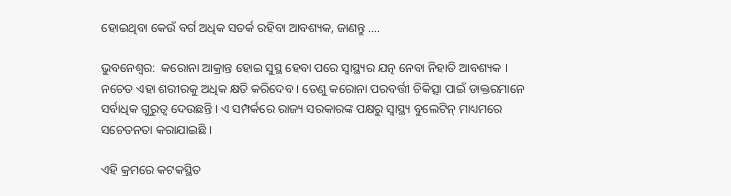ହୋଇଥିବା କେଉଁ ବର୍ଗ ଅଧିକ ସତର୍କ ରହିବା ଆବଶ୍ୟକ, ଜାଣନ୍ତୁ ….

ଭୁବନେଶ୍ୱର:  କରୋନା ଆକ୍ରାନ୍ତ ହୋଇ ସୁସ୍ଥ ହେବା ପରେ ସ୍ୱାସ୍ଥ୍ୟର ଯତ୍ନ ନେବା ନିହାତି ଆବଶ୍ୟକ । ନଚେତ ଏହା ଶରୀରକୁ ଅଧିକ କ୍ଷତି କରିଦେବ । ତେଣୁ କରୋନା ପରବର୍ତ୍ତୀ ଚିକିତ୍ସା ପାଇଁ ଡାକ୍ତରମାନେ ସର୍ବାଧିକ ଗୁରୁତ୍ୱ ଦେଉଛନ୍ତି । ଏ ସମ୍ପର୍କରେ ରାଜ୍ୟ ସରକାରଙ୍କ ପକ୍ଷରୁ ସ୍ୱାସ୍ଥ୍ୟ ବୁଲେଟିନ୍ ମାଧ୍ୟମରେ ସଚେତନତା କରାଯାଇଛି ।

ଏହି କ୍ରମରେ କଟକସ୍ଥିତ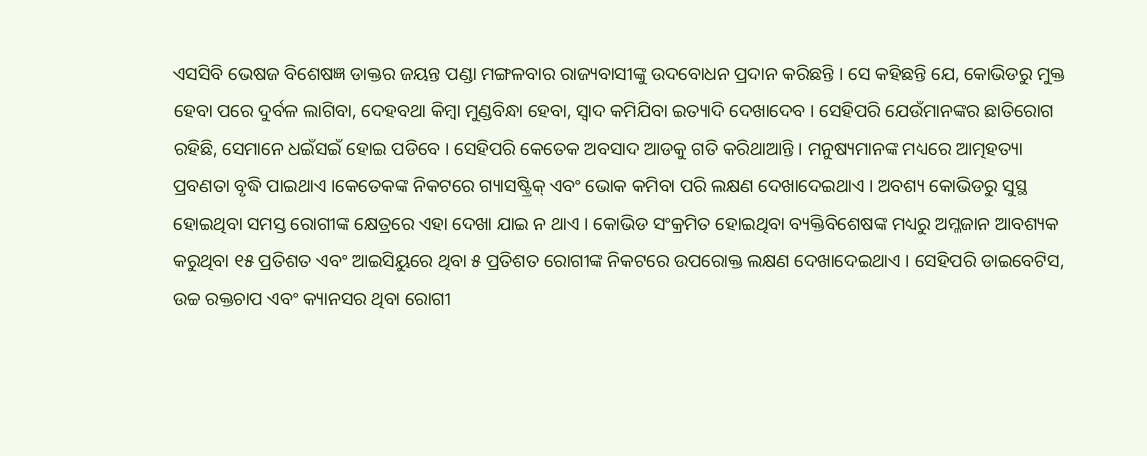ଏସସିବି ଭେଷଜ ବିଶେଷଜ୍ଞ ଡାକ୍ତର ଜୟନ୍ତ ପଣ୍ଡା ମଙ୍ଗଳବାର ରାଜ୍ୟବାସୀଙ୍କୁ ଉଦବୋଧନ ପ୍ରଦାନ କରିଛନ୍ତି । ସେ କହିଛନ୍ତି ଯେ, କୋଭିଡରୁ ମୁକ୍ତ ହେବା ପରେ ଦୁର୍ବଳ ଲାଗିବା, ଦେହବଥା କିମ୍ବା ମୁଣ୍ଡବିନ୍ଧା ହେବା, ସ୍ୱାଦ କମିଯିବା ଇତ୍ୟାଦି ଦେଖାଦେବ । ସେହିପରି ଯେଉଁମାନଙ୍କର ଛାତିରୋଗ ରହିଛି, ସେମାନେ ଧଇଁସଇଁ ହୋଇ ପଡିବେ । ସେହିପରି କେତେକ ଅବସାଦ ଆଡକୁ ଗତି କରିଥାଆନ୍ତି । ମନୁଷ୍ୟମାନଙ୍କ ମଧ୍ୟରେ ଆତ୍ମହତ୍ୟା ପ୍ରବଣତା ବୃଦ୍ଧି ପାଇଥାଏ ।କେତେକଙ୍କ ନିକଟରେ ଗ୍ୟାସଷ୍ଟ୍ରିକ୍ ଏବଂ ଭୋକ କମିବା ପରି ଲକ୍ଷଣ ଦେଖାଦେଇଥାଏ । ଅବଶ୍ୟ କୋଭିଡରୁ ସୁସ୍ଥ ହୋଇଥିବା ସମସ୍ତ ରୋଗୀଙ୍କ କ୍ଷେତ୍ରରେ ଏହା ଦେଖା ଯାଇ ନ ଥାଏ । କୋଭିଡ ସଂକ୍ରମିତ ହୋଇଥିବା ବ୍ୟକ୍ତିବିଶେଷଙ୍କ ମଧ୍ୟରୁ ଅମ୍ଳଜାନ ଆବଶ୍ୟକ କରୁଥିବା ୧୫ ପ୍ରତିଶତ ଏବଂ ଆଇସିୟୁରେ ଥିବା ୫ ପ୍ରତିଶତ ରୋଗୀଙ୍କ ନିକଟରେ ଉପରୋକ୍ତ ଲକ୍ଷଣ ଦେଖାଦେଇଥାଏ । ସେହିପରି ଡାଇବେଟିସ, ଉଚ୍ଚ ରକ୍ତଚାପ ଏବଂ କ୍ୟାନସର ଥିବା ରୋଗୀ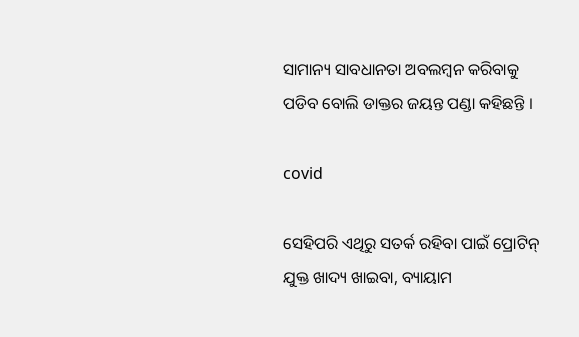ସାମାନ୍ୟ ସାବଧାନତା ଅବଲମ୍ବନ କରିବାକୁ ପଡିବ ବୋଲି ଡାକ୍ତର ଜୟନ୍ତ ପଣ୍ଡା କହିଛନ୍ତି ।

covid

ସେହିପରି ଏଥିରୁ ସତର୍କ ରହିବା ପାଇଁ ପ୍ରୋଟିନ୍ ଯୁକ୍ତ ଖାଦ୍ୟ ଖାଇବା, ବ୍ୟାୟାମ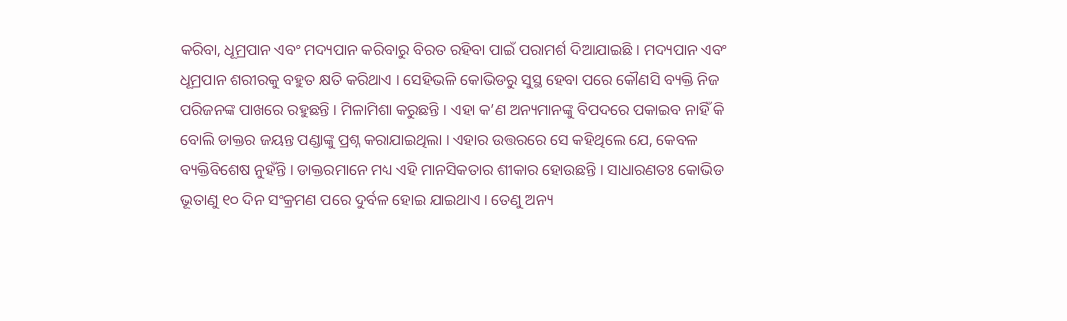କରିବା, ଧୂମ୍ରପାନ ଏବଂ ମଦ୍ୟପାନ କରିବାରୁ ବିରତ ରହିବା ପାଇଁ ପରାମର୍ଶ ଦିଆଯାଇଛି । ମଦ୍ୟପାନ ଏବଂ ଧୂମ୍ରପାନ ଶରୀରକୁ ବହୁତ କ୍ଷତି କରିଥାଏ । ସେହିଭଳି କୋଭିଡରୁ ସୁସ୍ଥ ହେବା ପରେ କୌଣସି ବ୍ୟକ୍ତି ନିଜ ପରିଜନଙ୍କ ପାଖରେ ରହୁଛନ୍ତି । ମିଳାମିଶା କରୁଛନ୍ତି । ଏହା କ’ଣ ଅନ୍ୟମାନଙ୍କୁ ବିପଦରେ ପକାଇବ ନାହିଁ କି ବୋଲି ଡାକ୍ତର ଜୟନ୍ତ ପଣ୍ଡାଙ୍କୁ ପ୍ରଶ୍ନ କରାଯାଇଥିଲା । ଏହାର ଉତ୍ତରରେ ସେ କହିଥିଲେ ଯେ, କେବଳ ବ୍ୟକ୍ତିବିଶେଷ ନୁହଁନ୍ତି । ଡାକ୍ତରମାନେ ମଧ୍ୟ ଏହି ମାନସିକତାର ଶୀକାର ହୋଉଛନ୍ତି । ସାଧାରଣତଃ କୋଭିଡ ଭୂତାଣୁ ୧୦ ଦିନ ସଂକ୍ରମଣ ପରେ ଦୁର୍ବଳ ହୋଇ ଯାଇଥାଏ । ତେଣୁ ଅନ୍ୟ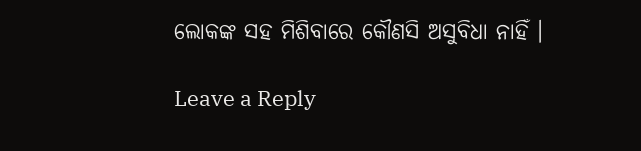ଲୋକଙ୍କ ସହ ମିଶିବାରେ କୌଣସି ଅସୁବିଧା ନାହିଁ ।

Leave a Reply